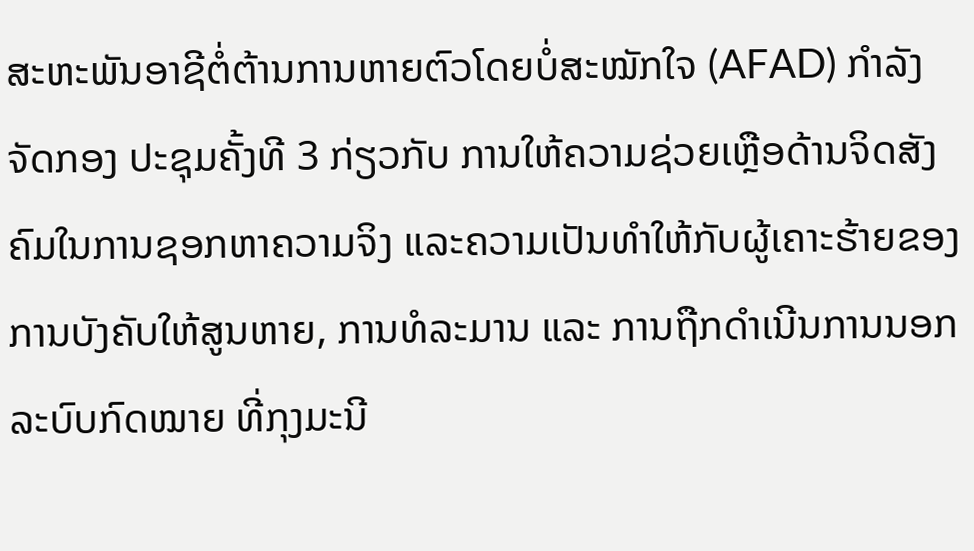ສະຫະພັນອາຊີຕໍ່ຕ້ານການຫາຍຕົວໂດຍບໍ່ສະໝັກໃຈ (AFAD) ກຳລັງຈັດກອງ ປະຊຸມຄັ້ງທີ 3 ກ່ຽວກັບ ການໃຫ້ຄວາມຊ່ວຍເຫຼືອດ້ານຈິດສັງຄົມໃນການຊອກຫາຄວາມຈິງ ແລະຄວາມເປັນທຳໃຫ້ກັບຜູ້ເຄາະຮ້າຍຂອງການບັງຄັບໃຫ້ສູນຫາຍ, ການທໍລະມານ ແລະ ການຖືກດຳເນີນການນອກລະບົບກົດໝາຍ ທີ່ກຸງມະນີ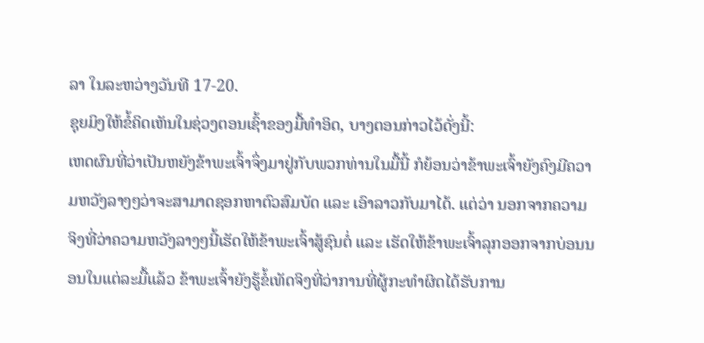ລາ ໃນລະຫວ່າງວັນທີ 17-20.
ຊຸຍມິງໃຫ້ຂໍ້ຄິດເຫັນໃນຊ່ວງຕອນເຊົ້າຂອງມື້ທຳອິດ, ບາງຕອນກ່າວໄວ້ດັ່ງນີ້:
ເຫດຜົນທີ່ວ່າເປັນຫຍັງຂ້າພະເຈົ້າຈຶ່ງມາຢູ່ກັບພວກທ່ານໃນມື້ນີ້ ກໍຍ້ອນວ່າຂ້າພະເຈົ້າຍັງຄົງມີຄວາມຫວັງລາງໆວ່າຈະສາມາດຊອກຫາຕົວສົມບັດ ແລະ ເອົາລາວກັບມາໄດ້. ແຕ່ວ່າ ນອກຈາກຄວາມຈິງທີ່ວ່າຄວາມຫວັງລາງໆນີ້ເຮັດໃຫ້ຂ້າພະເຈົ້າສູ້ຊົນຕໍ່ ແລະ ເຮັດໃຫ້ຂ້າພະເຈົ້າລຸກອອກຈາກບ່ອນນອນໃນແຕ່ລະມື້ແລ້ວ ຂ້າພະເຈົ້າຍັງຮູ້ຂໍ້ເທັດຈິງທີ່ວ່າການທີ່ຜູ້ກະທຳຜິດໄດ້ຮັບການ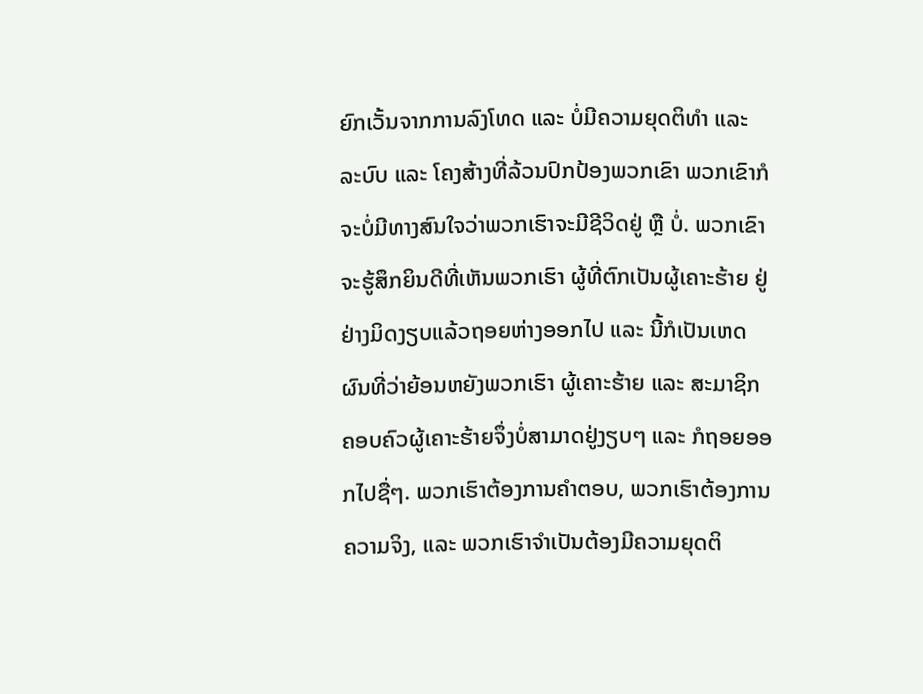ຍົກເວັ້ນຈາກການລົງໂທດ ແລະ ບໍ່ມີຄວາມຍຸດຕິທຳ ແລະ ລະບົບ ແລະ ໂຄງສ້າງທີ່ລ້ວນປົກປ້ອງພວກເຂົາ ພວກເຂົາກໍຈະບໍ່ມີທາງສົນໃຈວ່າພວກເຮົາຈະມີຊີວິດຢູ່ ຫຼື ບໍ່. ພວກເຂົາຈະຮູ້ສຶກຍິນດີທີ່ເຫັນພວກເຮົາ ຜູ້ທີ່ຕົກເປັນຜູ້ເຄາະຮ້າຍ ຢູ່ຢ່າງມິດງຽບແລ້ວຖອຍຫ່າງອອກໄປ ແລະ ນີ້ກໍເປັນເຫດຜົນທີ່ວ່າຍ້ອນຫຍັງພວກເຮົາ ຜູ້ເຄາະຮ້າຍ ແລະ ສະມາຊິກຄອບຄົວຜູ້ເຄາະຮ້າຍຈຶ່ງບໍ່ສາມາດຢູ່ງຽບໆ ແລະ ກໍຖອຍອອກໄປຊື່ໆ. ພວກເຮົາຕ້ອງການຄຳຕອບ, ພວກເຮົາຕ້ອງການຄວາມຈິງ, ແລະ ພວກເຮົາຈຳເປັນຕ້ອງມີຄວາມຍຸດຕິ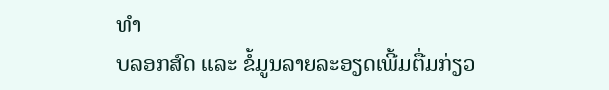ທຳ
ບລອກສົດ ແລະ ຂໍ້ມູນລາຍລະອຽດເພີ້ມຕື່ມກ່ຽວ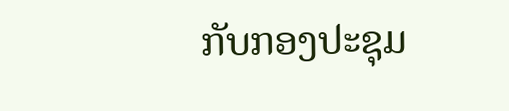ກັບກອງປະຊຸມ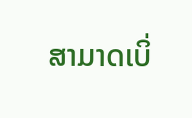ສາມາດເບິ່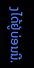ງໄດ້ຢູ່ບ່ອນນີ.